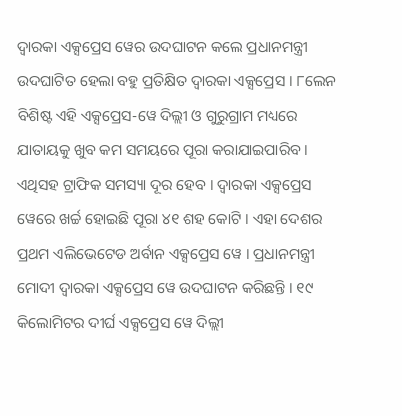ଦ୍ୱାରକା ଏକ୍ସପ୍ରେସ ୱେର ଉଦଘାଟନ କଲେ ପ୍ରଧାନମନ୍ତ୍ରୀ
ଉଦଘାଟିତ ହେଲା ବହୁ ପ୍ରତିକ୍ଷିତ ଦ୍ୱାରକା ଏକ୍ସପ୍ରେସ । ୮ଲେନ ବିଶିଷ୍ଟ ଏହି ଏକ୍ସପ୍ରେସ-ୱେ ଦିଲ୍ଲୀ ଓ ଗୁରୁଗ୍ରାମ ମଧ୍ୟରେ ଯାତାୟକୁ ଖୁବ କମ ସମୟରେ ପୂରା କରାଯାଇପାରିବ । ଏଥିସହ ଟ୍ରାଫିକ ସମସ୍ୟା ଦୂର ହେବ । ଦ୍ୱାରକା ଏକ୍ସପ୍ରେସ ୱେରେ ଖର୍ଚ୍ଚ ହୋଇଛି ପୂରା ୪୧ ଶହ କୋଟି । ଏହା ଦେଶର ପ୍ରଥମ ଏଲିଭେଟେଡ ଅର୍ବାନ ଏକ୍ସପ୍ରେସ ୱେ । ପ୍ରଧାନମନ୍ତ୍ରୀ ମୋଦୀ ଦ୍ୱାରକା ଏକ୍ସପ୍ରେସ ୱେ ଉଦଘାଟନ କରିଛନ୍ତି । ୧୯ କିଲୋମିଟର ଦୀର୍ଘ ଏକ୍ସପ୍ରେସ ୱେ ଦିଲ୍ଲୀ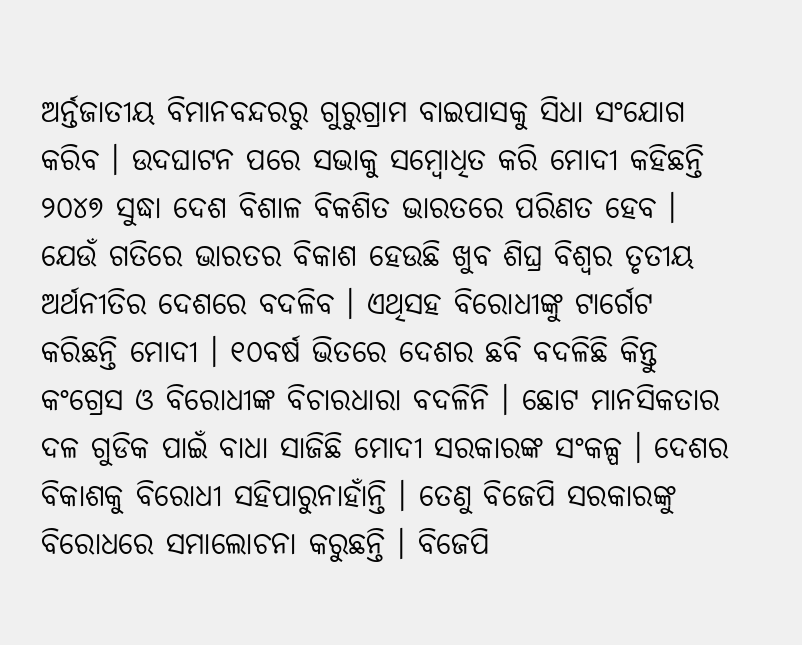ଅର୍ନ୍ତଜାତୀୟ ବିମାନବନ୍ଦରରୁ ଗୁରୁଗ୍ରାମ ବାଇପାସକୁ ସିଧା ସଂଯୋଗ କରିବ । ଉଦଘାଟନ ପରେ ସଭାକୁ ସମ୍ବୋଧିତ କରି ମୋଦୀ କହିଛନ୍ତି ୨୦୪୭ ସୁଦ୍ଧା ଦେଶ ବିଶାଳ ବିକଶିତ ଭାରତରେ ପରିଣତ ହେବ । ଯେଉଁ ଗତିରେ ଭାରତର ବିକାଶ ହେଉଛି ଖୁବ ଶିଘ୍ର ବିଶ୍ୱର ତୃତୀୟ ଅର୍ଥନୀତିର ଦେଶରେ ବଦଳିବ । ଏଥିସହ ବିରୋଧୀଙ୍କୁ ଟାର୍ଗେଟ କରିଛନ୍ତି ମୋଦୀ । ୧୦ବର୍ଷ ଭିତରେ ଦେଶର ଛବି ବଦଳିଛି କିନ୍ତୁ କଂଗ୍ରେସ ଓ ବିରୋଧୀଙ୍କ ବିଚାରଧାରା ବଦଳିନି । ଛୋଟ ମାନସିକତାର ଦଳ ଗୁଡିକ ପାଇଁ ବାଧା ସାଜିଛି ମୋଦୀ ସରକାରଙ୍କ ସଂକଳ୍ପ । ଦେଶର ବିକାଶକୁ ବିରୋଧୀ ସହିପାରୁନାହାଁନ୍ତି । ତେଣୁ ବିଜେପି ସରକାରଙ୍କୁ ବିରୋଧରେ ସମାଲୋଚନା କରୁଛନ୍ତି । ବିଜେପି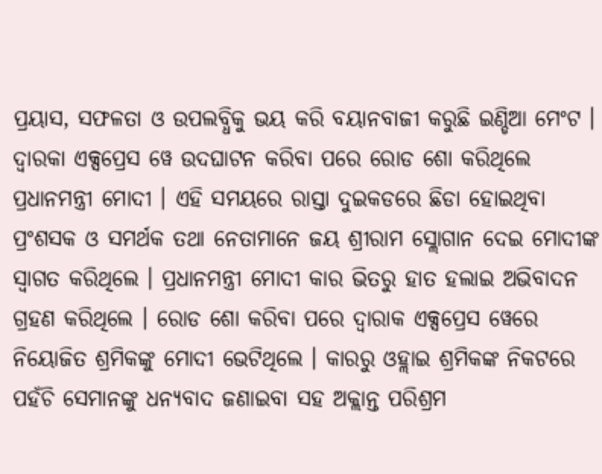ପ୍ରୟାସ, ସଫଳତା ଓ ଉପଲବ୍ଧିକୁ ଭୟ କରି ବୟାନବାଜୀ କରୁଛି ଇଣ୍ଡିଆ ମେଂଟ ।
ଦ୍ୱାରକା ଏକ୍ସପ୍ରେସ ୱେ ଉଦଘାଟନ କରିବା ପରେ ରୋଡ ଶୋ କରିଥିଲେ ପ୍ରଧାନମନ୍ତ୍ରୀ ମୋଦୀ । ଏହି ସମୟରେ ରାସ୍ତା ଦୁଇକଡରେ ଛିଡା ହୋଇଥିବା ପ୍ରଂଶସକ ଓ ସମର୍ଥକ ତଥା ନେତାମାନେ ଜୟ ଶ୍ରୀରାମ ସ୍ଲୋଗାନ ଦେଇ ମୋଦୀଙ୍କ ସ୍ୱାଗତ କରିଥିଲେ । ପ୍ରଧାନମନ୍ତ୍ରୀ ମୋଦୀ କାର ଭିତରୁ ହାତ ହଲାଇ ଅଭିବାଦନ ଗ୍ରହଣ କରିଥିଲେ । ରୋଡ ଶୋ କରିବା ପରେ ଦ୍ୱାରାକ ଏକ୍ସପ୍ରେସ ୱେରେ ନିୟୋଜିତ ଶ୍ରମିକଙ୍କୁ ମୋଦୀ ଭେଟିଥିଲେ । କାରରୁ ଓହ୍ଲାଇ ଶ୍ରମିକଙ୍କ ନିକଟରେ ପହଁଚି ସେମାନଙ୍କୁ ଧନ୍ୟବାଦ ଜଣାଇବା ସହ ଅକ୍ଲାନ୍ତ ପରିଶ୍ରମ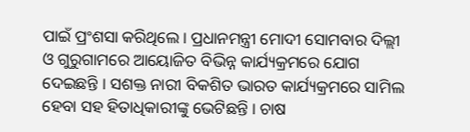ପାଇଁ ପ୍ରଂଶସା କରିଥିଲେ । ପ୍ରଧାନମନ୍ତ୍ରୀ ମୋଦୀ ସୋମବାର ଦିଲ୍ଲୀ ଓ ଗୁରୁଗାମରେ ଆୟୋଜିତ ବିଭିନ୍ନ କାର୍ଯ୍ୟକ୍ରମରେ ଯୋଗ ଦେଇଛନ୍ତି । ସଶକ୍ତ ନାରୀ ବିକଶିତ ଭାରତ କାର୍ଯ୍ୟକ୍ରମରେ ସାମିଲ ହେବା ସହ ହିତାଧିକାରୀଙ୍କୁ ଭେଟିଛନ୍ତି । ଚାଷ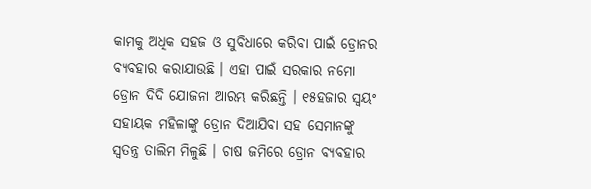କାମକୁ ଅଧିକ ସହଜ ଓ ସୁବିଧାରେ କରିବା ପାଇଁ ଡ୍ରୋନର ବ୍ୟବହାର କରାଯାଉଛି । ଏହା ପାଇଁ ସରକାର ନମୋ ଡ୍ରୋନ ଦିଦି ଯୋଜନା ଆରମ୍ଭ କରିଛନ୍ତି । ୧୫ହଜାର ସ୍ୱୟଂ ସହାୟକ ମହିଳାଙ୍କୁ ଡ୍ରୋନ ଦିଆଯିବା ସହ ସେମାନଙ୍କୁ ସ୍ୱତନ୍ତ୍ର ତାଲିମ ମିଳୁଛି । ଚାଷ ଜମିରେ ଡ୍ରୋନ ବ୍ୟବହାର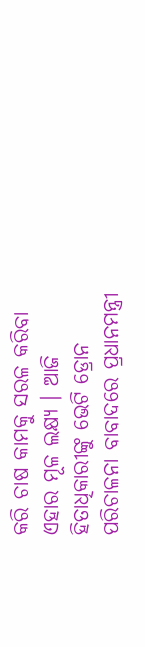କରି ଚାଷ କାମକୁ ସରଳ କରିବା ଏହାର ମୂଳ ଲକ୍ଷ୍ୟ । ଆଜି ହିତାଧିକାରୀଙ୍କୁ ଭେଟି ଡ୍ରୋନ ପରିଚାଳନା ବାବାଦରେ ପ୍ରଧାନମନ୍ତ୍ରୀ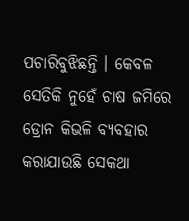ପଚାରିବୁଝିଛନ୍ତି । କେବଳ ସେତିକି ନୁହେଁ ଚାଷ ଜମିରେ ଡ୍ରୋନ କିଭଳି ବ୍ୟବହାର କରାଯାଉଛି ସେକଥା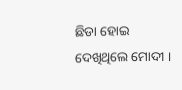ଛିଡା ହୋଇ ଦେଖିଥିଲେ ମୋଦୀ ।